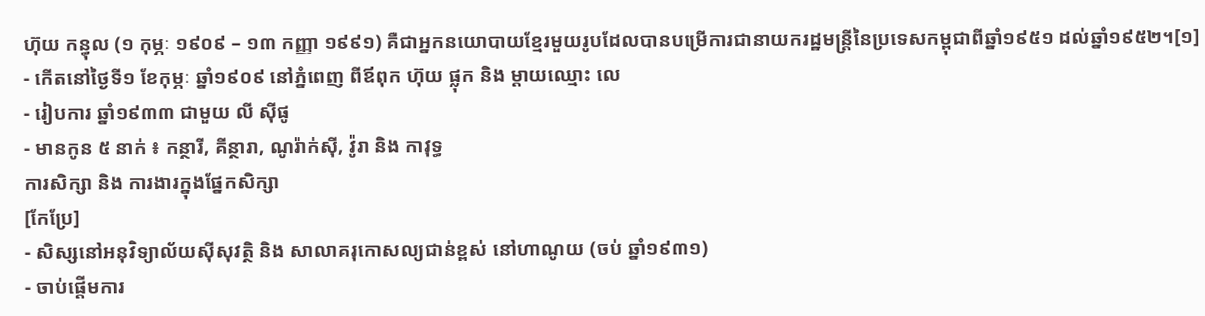ហ៊ុយ កន្ធុល (១ កុម្ភៈ ១៩០៩ – ១៣ កញ្ញា ១៩៩១) គឺជាអ្នកនយោបាយខ្មែរមួយរូបដែលបានបម្រើការជានាយករដ្ឋមន្ត្រីនៃប្រទេសកម្ពុជាពីឆ្នាំ១៩៥១ ដល់ឆ្នាំ១៩៥២។[១]
- កើតនៅថ្ងៃទី១ ខែកុម្ភៈ ឆ្នាំ១៩០៩ នៅភ្នំពេញ ពីឪពុក ហ៊ុយ ផ្លុក និង ម្តាយឈ្មោះ លេ
- រៀបការ ឆ្នាំ១៩៣៣ ជាមួយ លី ស៊ីផូ
- មានកូន ៥ នាក់ ៖ កន្ថារី, គីន្ថារា, ណូរ៉ាក់ស៊ី, វ៉ូរា និង កាវុទ្ធ
ការសិក្សា និង ការងារក្នុងផ្នែកសិក្សា
[កែប្រែ]
- សិស្សនៅអនុវិទ្យាល័យស៊ីសុវត្ថិ និង សាលាគរុកោសល្យជាន់ខ្ពស់ នៅហាណូយ (ចប់ ឆ្នាំ១៩៣១)
- ចាប់ផ្តើមការ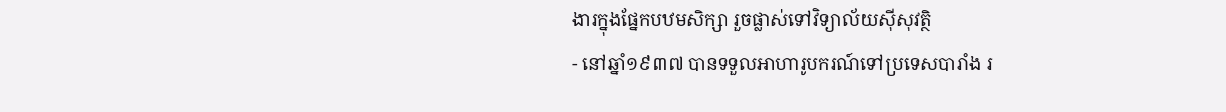ងារក្នុងផ្នែកបឋមសិក្សា រួចផ្លាស់ទៅវិទ្យាល័យស៊ីសុវត្ថិ
- នៅឆ្នាំ១៩៣៧ បានទទួលអាហារូបករណ៍ទៅប្រទេសបារាំង រ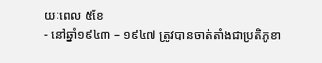យៈពេល ៥ខែ
- នៅឆ្នាំ១៩៤៣ – ១៩៤៧ ត្រូវបានចាត់តាំងជាប្រតិភូខា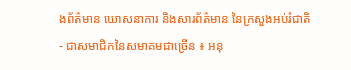ងព័ត៌មាន ឃោសនាការ និងសារព័ត៌មាន នៃក្រសួងអប់រំជាតិ
- ជាសមាជិកនៃសមាគមជាច្រើន ៖ អនុ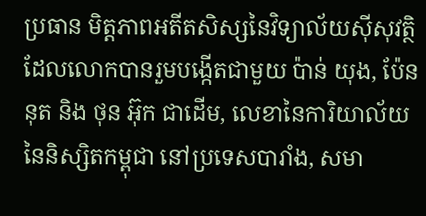ប្រធាន មិត្តភាពអតីតសិស្សនៃវិទ្យាល័យស៊ីសុវត្ថិ ដែលលោកបានរួមបង្កើតជាមួយ ប៉ាន់ យុង, ប៉ែន នុត និង ថុន អ៊ុក ជាដើម, លេខានៃការិយាល័យនៃនិស្សិតកម្ពុជា នៅប្រទេសបារាំង, សមា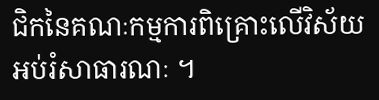ជិកនៃគណៈកម្មការពិគ្រោះលើវិស័យអប់រំសាធារណៈ ។